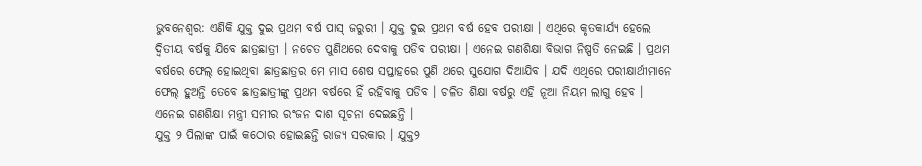ଭୁବନେଶ୍ୱର: ଏଣିକି ଯୁକ୍ତ ଦୁଇ ପ୍ରଥମ ବର୍ଷ ପାସ୍ ଜରୁରୀ । ଯୁକ୍ତ ଦୁଇ ପ୍ରଥମ ବର୍ଷ ହେବ ପରୀକ୍ଷା । ଏଥିରେ କୃତକାର୍ଯ୍ୟ ହେଲେ ଦ୍ୱିତୀୟ ବର୍ଷକୁ ଯିବେ ଛାତ୍ରଛାତ୍ରୀ । ନଚେତ ପୁଣିଥରେ ଦେବାକୁ ପଡିବ ପରୀକ୍ଷା । ଏନେଇ ଗଣଶିକ୍ଷା ବିଭାଗ ନିଷ୍ପତି ନେଇଛି । ପ୍ରଥମ ବର୍ଷରେ ଫେଲ୍ ହୋଇଥିବା ଛାତ୍ରଛାତ୍ରର ମେ ମାସ ଶେଷ ସପ୍ତାହରେ ପୁଣି ଥରେ ସୁଯୋଗ ଦିଆଯିବ । ଯଦି ଏଥିରେ ପରୀକ୍ଷାର୍ଥୀମାନେ ଫେଲ୍ ହୁଅନ୍ତି ତେବେ ଛାତ୍ରଛାତ୍ରୀଙ୍କୁ ପ୍ରଥମ ବର୍ଷରେ ହିଁ ରହିବାକୁ ପଡିବ । ଚଳିତ ଶିକ୍ଷା ବର୍ଷରୁ ଏହି ନୂଆ ନିୟମ ଲାଗୁ ହେବ । ଏନେଇ ଗଣଶିକ୍ଷା ମନ୍ତ୍ରୀ ସମୀର ରଂଜନ ଦାଶ ସୂଚନା ଦେଇଛନ୍ତି ।
ଯୁକ୍ତ ୨ ପିଲାଙ୍କ ପାଇଁ କଠୋର ହୋଇଛନ୍ତି ରାଜ୍ୟ ସରକାର । ଯୁକ୍ତ୨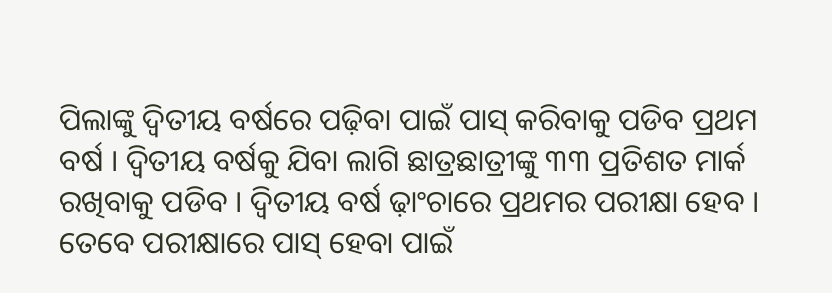ପିଲାଙ୍କୁ ଦ୍ୱିତୀୟ ବର୍ଷରେ ପଢ଼ିବା ପାଇଁ ପାସ୍ କରିବାକୁ ପଡିବ ପ୍ରଥମ ବର୍ଷ । ଦ୍ୱିତୀୟ ବର୍ଷକୁ ଯିବା ଲାଗି ଛାତ୍ରଛାତ୍ରୀଙ୍କୁ ୩୩ ପ୍ରତିଶତ ମାର୍କ ରଖିବାକୁ ପଡିବ । ଦ୍ୱିତୀୟ ବର୍ଷ ଢ଼ାଂଚାରେ ପ୍ରଥମର ପରୀକ୍ଷା ହେବ । ତେବେ ପରୀକ୍ଷାରେ ପାସ୍ ହେବା ପାଇଁ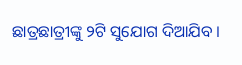ଛାତ୍ରଛାତ୍ରୀଙ୍କୁ ୨ଟି ସୁଯୋଗ ଦିଆଯିବ ।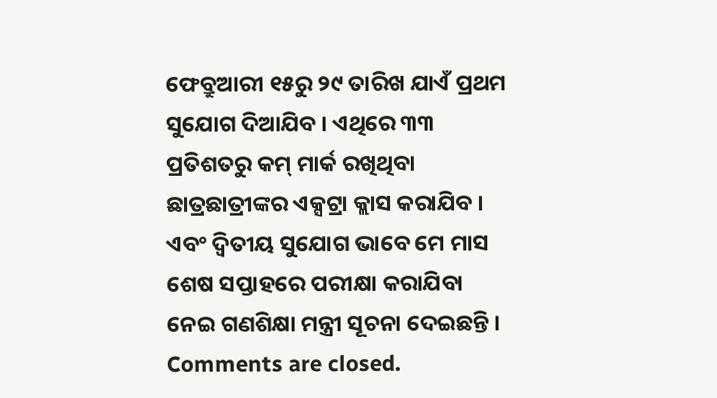ଫେବ୍ରୁଆରୀ ୧୫ରୁ ୨୯ ତାରିଖ ଯାଏଁ ପ୍ରଥମ ସୁଯୋଗ ଦିଆଯିବ । ଏଥିରେ ୩୩ ପ୍ରତିଶତରୁ କମ୍ ମାର୍କ ରଖିଥିବା ଛାତ୍ରଛାତ୍ରୀଙ୍କର ଏକ୍ସଟ୍ରା କ୍ଲାସ କରାଯିବ । ଏବଂ ଦ୍ୱିତୀୟ ସୁଯୋଗ ଭାବେ ମେ ମାସ ଶେଷ ସପ୍ତାହରେ ପରୀକ୍ଷା କରାଯିବା ନେଇ ଗଣଶିକ୍ଷା ମନ୍ତ୍ରୀ ସୂଚନା ଦେଇଛନ୍ତି ।
Comments are closed.